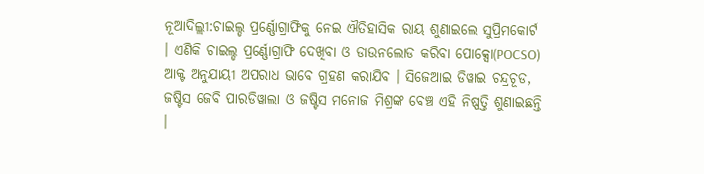ନୂଆଦିଲ୍ଲୀ:ଚାଇଲ୍ଡ ପ୍ରର୍ଣ୍ଣୋଗ୍ରାଫିକୁ ନେଇ ଐତିହାସିକ ରାୟ ଶୁଣାଇଲେ ସୁପ୍ରିମକୋର୍ଟ । ଏଣିକି ଚାଇଲ୍ଡ ପ୍ରର୍ଣ୍ଣୋଗ୍ରାଫି ଦେଖିବା ଓ ଡାଉନଲୋଡ କରିବା ପୋକ୍ସୋ(POCSO) ଆକ୍ଟ ଅନୁଯାୟୀ ଅପରାଧ ଭାବେ ଗ୍ରହଣ କରାଯିବ । ସିଜେଆଇ ଡିୱାଇ ଚନ୍ଦ୍ରଚୂଡ, ଜଷ୍ଟିସ ଜେବି ପାରଡିୱାଲା ଓ ଜଷ୍ଟିସ ମନୋଜ ମିଶ୍ରଙ୍କ ବେଞ୍ଚ ଏହି ନିଷ୍ପତ୍ତି ଶୁଣାଇଛନ୍ତି ।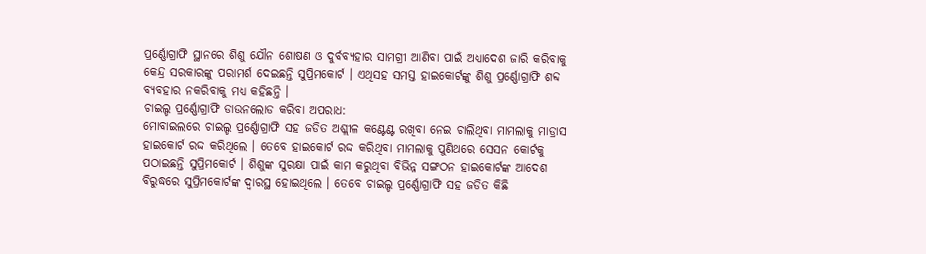ପ୍ରର୍ଣ୍ଣୋଗ୍ରାଫି ସ୍ଥାନରେ ଶିଶୁ ଯୌନ ଶୋଷଣ ଓ ଦୁର୍ବବ୍ୟହାର ସାମଗ୍ରୀ ଆଣିବା ପାଇଁ ଅଧ୍ୟାଦେଶ ଜାରି କରିବାକୁ କେନ୍ଦ୍ର ସରକାରଙ୍କୁ ପରାମର୍ଶ ଦେଇଛନ୍ତି ସୁପ୍ରିମକୋର୍ଟ । ଏଥିସହ ସମସ୍ତ ହାଇକୋର୍ଟଙ୍କୁ ଶିଶୁ ପ୍ରର୍ଣ୍ଣୋଗ୍ରାଫି ଶବ୍ଦ ବ୍ୟବହାର ନକରିବାକୁ ମଧ୍ୟ କହିଛନ୍ତି ।
ଚାଇଲ୍ଡ ପ୍ରର୍ଣ୍ଣୋଗ୍ରାଫି ଡାଉନଲୋଡ କରିବା ଅପରାଧ:
ମୋବାଇଲରେ ଚାଇଲ୍ଡ ପ୍ରର୍ଣ୍ଣୋଗ୍ରାଫି ସହ ଜଡିତ ଅଶ୍ଲୀଳ କଣ୍ଟେଣ୍ଟ ରଖିବା ନେଇ ଚାଲିଥିବା ମାମଲାକୁ ମାଡ୍ରାସ ହାଇକୋର୍ଟ ରଦ୍ଦ କରିଥିଲେ । ତେବେ ହାଇକୋର୍ଟ ରଦ୍ଦ କରିଥିବା ମାମଲାକୁ ପୁଣିଥରେ ସେସନ କୋର୍ଟକୁ ପଠାଇଛନ୍ତି ସୁପ୍ରିମକୋର୍ଟ । ଶିଶୁଙ୍କ ସୁରକ୍ଷା ପାଇଁ କାମ କରୁଥିବା ବିଭିନ୍ନ ସଙ୍ଗଠନ ହାଇକୋର୍ଟଙ୍କ ଆଦେଶ ବିରୁଦ୍ଧରେ ସୁପ୍ରିମକୋର୍ଟଙ୍କ ଦ୍ବାରସ୍ଥ ହୋଇଥିଲେ । ତେବେ ଚାଇଲ୍ଡ ପ୍ରର୍ଣ୍ଣୋଗ୍ରାଫି ସହ ଜଡିତ କିଛି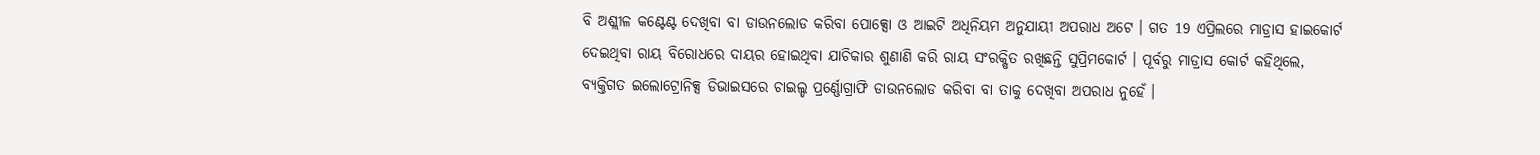ବି ଅଶ୍ଲୀଳ କଣ୍ଟେଣ୍ଟ ଦେଖିବା ବା ଡାଉନଲୋଡ କରିବା ପୋକ୍ସୋ ଓ ଆଇଟି ଅଧିନିୟମ ଅନୁଯାୟୀ ଅପରାଧ ଅଟେ । ଗତ 19 ଏପ୍ରିଲରେ ମାଡ୍ରାସ ହାଇକୋର୍ଟ ଦେଇଥିବା ରାୟ ବିରୋଧରେ ଦାୟର ହୋଇଥିବା ଯାଚିକାର ଶୁଣାଣି କରି ରାୟ ସଂରକ୍ଷିତ ରଖିଛନ୍ତି ସୁପ୍ରିମକୋର୍ଟ । ପୂର୍ବରୁ ମାଡ୍ରାସ କୋର୍ଟ କହିଥିଲେ, ବ୍ୟକ୍ତିଗତ ଇଲୋଟ୍ରୋନିକ୍ସ ଡିଭାଇସରେ ଚାଇଲ୍ଡ ପ୍ରର୍ଣ୍ଣୋଗ୍ରାଫି ଡାଉନଲୋଡ କରିବା ବା ତାକୁ ଦେଖିବା ଅପରାଧ ନୁହେଁ ।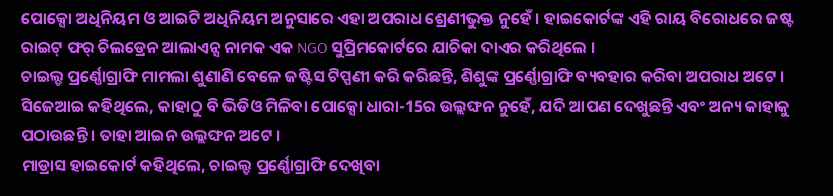ପୋକ୍ସୋ ଅଧିନିୟମ ଓ ଆଇଟି ଅଧିନିୟମ ଅନୁସାରେ ଏହା ଅପରାଧ ଶ୍ରେଣୀଭୁକ୍ତ ନୁହେଁ । ହାଇକୋର୍ଟଙ୍କ ଏହି ରାୟ ବିରୋଧରେ ଜଷ୍ଟ ରାଇଟ୍ ଫର୍ ଚିଲଡ୍ରେନ ଆଲାଏନ୍ସ ନାମକ ଏକ NGO ସୁପ୍ରିମକୋର୍ଟରେ ଯାଚିକା ଦାଏର କରିଥିଲେ ।
ଚାଇଲ୍ଡ ପ୍ରର୍ଣ୍ଣୋଗ୍ରାଫି ମାମଲା ଶୁଣାଣି ବେଳେ ଜଷ୍ଟିସ ଟିପ୍ପଣୀ କରି କରିଛନ୍ତି, ଶିଶୁଙ୍କ ପ୍ରର୍ଣ୍ଣୋଗ୍ରାଫି ବ୍ୟବହାର କରିବା ଅପରାଧ ଅଟେ । ସିଜେଆଇ କହିଥିଲେ, କାହାଠୁ ବି ଭିଡିଓ ମିଳିବା ପୋକ୍ସୋ ଧାରା-15ର ଉଲ୍ଲଙ୍ଘନ ନୁହେଁ, ଯଦି ଆପଣ ଦେଖୁଛନ୍ତି ଏବଂ ଅନ୍ୟ କାହାକୁ ପଠାଉଛନ୍ତି । ତାହା ଆଇନ ଉଲ୍ଲଙ୍ଘନ ଅଟେ ।
ମାଡ୍ରାସ ହାଇକୋର୍ଟ କହିଥିଲେ, ଚାଇଲ୍ଡ ପ୍ରର୍ଣ୍ଣୋଗ୍ରାଫି ଦେଖିବା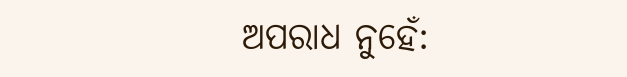ଅପରାଧ ନୁହେଁ: